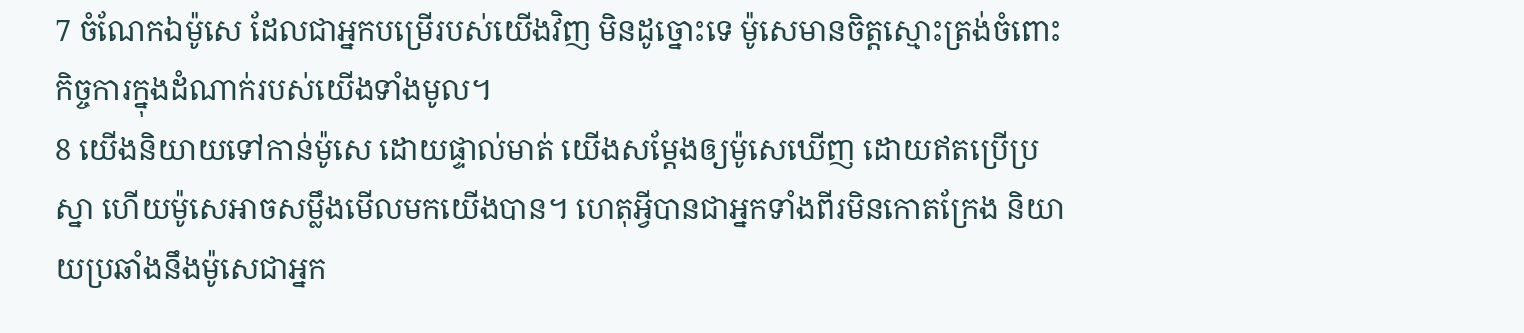7 ចំណែកឯម៉ូសេ ដែលជាអ្នកបម្រើរបស់យើងវិញ មិនដូច្នោះទេ ម៉ូសេមានចិត្តស្មោះត្រង់ចំពោះកិច្ចការក្នុងដំណាក់របស់យើងទាំងមូល។
8 យើងនិយាយទៅកាន់ម៉ូសេ ដោយផ្ទាល់មាត់ យើងសម្តែងឲ្យម៉ូសេឃើញ ដោយឥតប្រើប្រស្នា ហើយម៉ូសេអាចសម្លឹងមើលមកយើងបាន។ ហេតុអ្វីបានជាអ្នកទាំងពីរមិនកោតក្រែង និយាយប្រឆាំងនឹងម៉ូសេជាអ្នក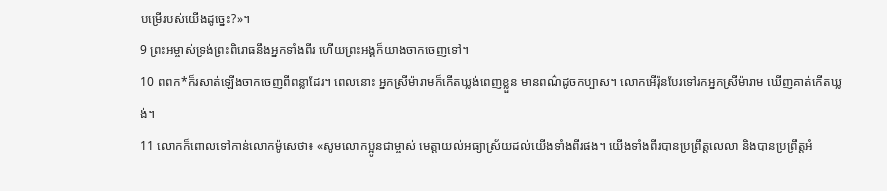បម្រើរបស់យើងដូច្នេះ?»។
9 ព្រះអម្ចាស់ទ្រង់ព្រះពិរោធនឹងអ្នកទាំងពីរ ហើយព្រះអង្គក៏យាងចាកចេញទៅ។
10 ពពក*ក៏រសាត់ឡើងចាកចេញពីពន្លាដែរ។ ពេលនោះ អ្នកស្រីម៉ារាមក៏កើតឃ្លង់ពេញខ្លួន មានពណ៌ដូចកប្បាស។ លោកអើរ៉ុនបែរទៅរកអ្នកស្រីម៉ារាម ឃើញគាត់កើតឃ្លង់។
11 លោកក៏ពោលទៅកាន់លោកម៉ូសេថា៖ «សូមលោកប្អូនជាម្ចាស់ មេត្តាយល់អធ្យាស្រ័យដល់យើងទាំងពីរផង។ យើងទាំងពីរបានប្រព្រឹត្តលេលា និងបានប្រព្រឹត្តអំ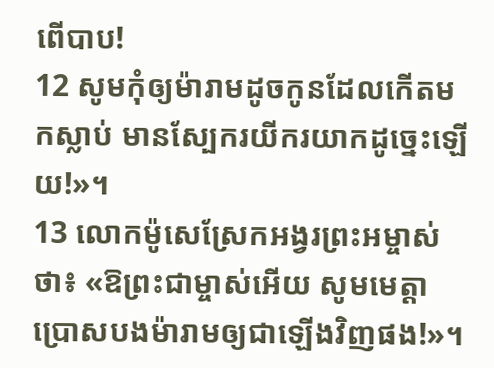ពើបាប!
12 សូមកុំឲ្យម៉ារាមដូចកូនដែលកើតមកស្លាប់ មានស្បែករយីករយាកដូច្នេះឡើយ!»។
13 លោកម៉ូសេស្រែកអង្វរព្រះអម្ចាស់ថា៖ «ឱព្រះជាម្ចាស់អើយ សូមមេត្តាប្រោសបងម៉ារាមឲ្យជាឡើងវិញផង!»។